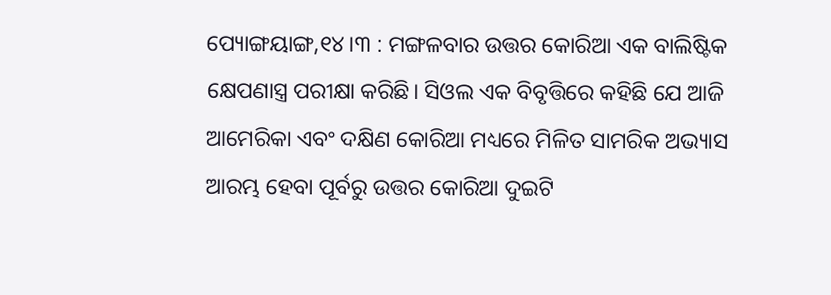ପ୍ୟୋଙ୍ଗୟାଙ୍ଗ,୧୪।୩ : ମଙ୍ଗଳବାର ଉତ୍ତର କୋରିଆ ଏକ ବାଲିଷ୍ଟିକ କ୍ଷେପଣାସ୍ତ୍ର ପରୀକ୍ଷା କରିଛି। ସିଓଲ ଏକ ବିବୃତ୍ତିରେ କହିଛି ଯେ ଆଜି ଆମେରିକା ଏବଂ ଦକ୍ଷିଣ କୋରିଆ ମଧ୍ୟରେ ମିଳିତ ସାମରିକ ଅଭ୍ୟାସ ଆରମ୍ଭ ହେବା ପୂର୍ବରୁ ଉତ୍ତର କୋରିଆ ଦୁଇଟି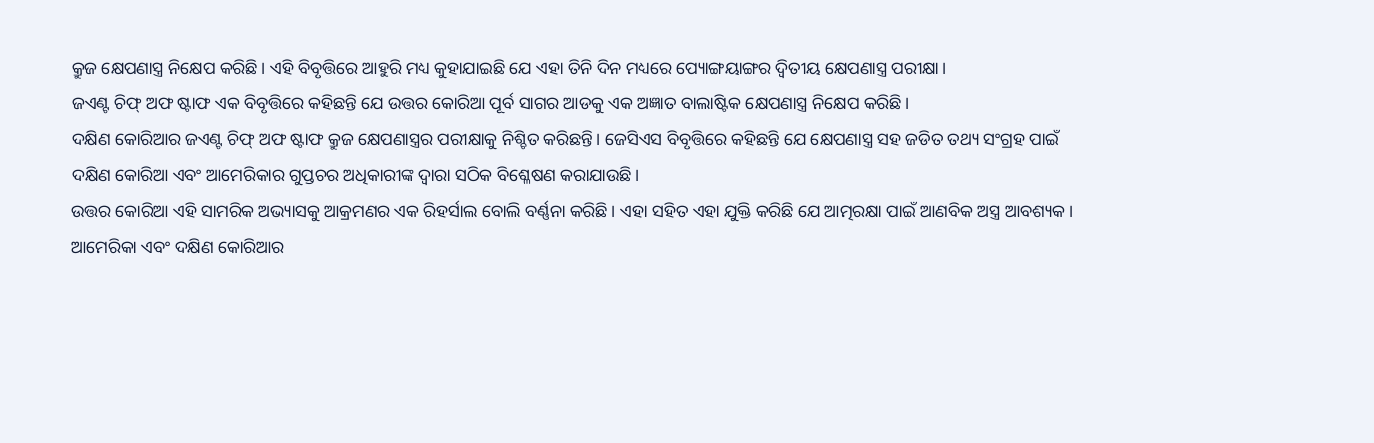କ୍ରୁଜ କ୍ଷେପଣାସ୍ତ୍ର ନିକ୍ଷେପ କରିଛି। ଏହି ବିବୃତ୍ତିରେ ଆହୁରି ମଧ୍ୟ କୁହାଯାଇଛି ଯେ ଏହା ତିନି ଦିନ ମଧ୍ୟରେ ପ୍ୟୋଙ୍ଗୟାଙ୍ଗର ଦ୍ୱିତୀୟ କ୍ଷେପଣାସ୍ତ୍ର ପରୀକ୍ଷା।
ଜଏଣ୍ଟ ଚିଫ୍ ଅଫ ଷ୍ଟାଫ ଏକ ବିବୃତ୍ତିରେ କହିଛନ୍ତି ଯେ ଉତ୍ତର କୋରିଆ ପୂର୍ବ ସାଗର ଆଡକୁ ଏକ ଅଜ୍ଞାତ ବାଲାଷ୍ଟିକ କ୍ଷେପଣାସ୍ତ୍ର ନିକ୍ଷେପ କରିଛି।
ଦକ୍ଷିଣ କୋରିଆର ଜଏଣ୍ଟ ଚିଫ୍ ଅଫ ଷ୍ଟାଫ କ୍ରୁଜ କ୍ଷେପଣାସ୍ତ୍ରର ପରୀକ୍ଷାକୁ ନିଶ୍ଚିତ କରିଛନ୍ତି। ଜେସିଏସ ବିବୃତ୍ତିରେ କହିଛନ୍ତି ଯେ କ୍ଷେପଣାସ୍ତ୍ର ସହ ଜଡିତ ତଥ୍ୟ ସଂଗ୍ରହ ପାଇଁ ଦକ୍ଷିଣ କୋରିଆ ଏବଂ ଆମେରିକାର ଗୁପ୍ତଚର ଅଧିକାରୀଙ୍କ ଦ୍ୱାରା ସଠିକ ବିଶ୍ଳେଷଣ କରାଯାଉଛି।
ଉତ୍ତର କୋରିଆ ଏହି ସାମରିକ ଅଭ୍ୟାସକୁ ଆକ୍ରମଣର ଏକ ରିହର୍ସାଲ ବୋଲି ବର୍ଣ୍ଣନା କରିଛି। ଏହା ସହିତ ଏହା ଯୁକ୍ତି କରିଛି ଯେ ଆତ୍ମରକ୍ଷା ପାଇଁ ଆଣବିକ ଅସ୍ତ୍ର ଆବଶ୍ୟକ। ଆମେରିକା ଏବଂ ଦକ୍ଷିଣ କୋରିଆର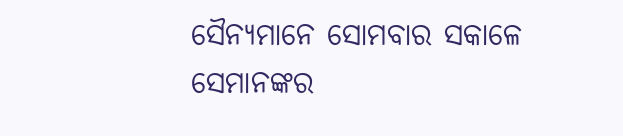ସୈନ୍ୟମାନେ ସୋମବାର ସକାଳେ ସେମାନଙ୍କର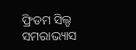ଫ୍ରିଡମ ସିଲ୍ଡ ସମରାଭ୍ୟାସ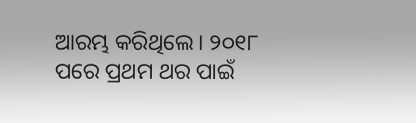ଆରମ୍ଭ କରିଥିଲେ। ୨୦୧୮ ପରେ ପ୍ରଥମ ଥର ପାଇଁ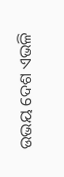ଉଭୟ ଦେଶ ଏଭଳି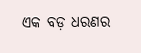ଏକ ବଡ଼ ଧରଣର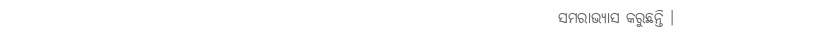ସମରାଭ୍ୟାସ କରୁଛନ୍ତି ।